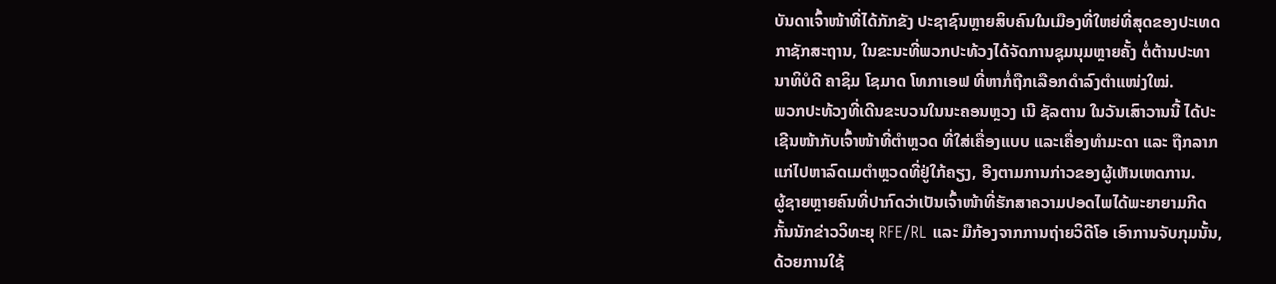ບັນດາເຈົ້າໜ້າທີ່ໄດ້ກັກຂັງ ປະຊາຊົນຫຼາຍສິບຄົນໃນເມືອງທີ່ໃຫຍ່ທີ່ສຸດຂອງປະເທດ
ກາຊັກສະຖານ, ໃນຂະນະທີ່ພວກປະທ້ວງໄດ້ຈັດການຊຸມນຸມຫຼາຍຄັ້ງ ຕໍ່ຕ້ານປະທາ
ນາທິບໍດີ ຄາຊິມ ໂຊມາດ ໂທກາເອຟ ທີ່ຫາກໍ່ຖືກເລືອກດຳລົງຕຳແໜ່ງໃໝ່.
ພວກປະທ້ວງທີ່ເດີນຂະບວນໃນນະຄອນຫຼວງ ເນີ ຊັລຕານ ໃນວັນເສົາວານນີ້ ໄດ້ປະ
ເຊີນໜ້າກັບເຈົ້າໜ້າທີ່ຕຳຫຼວດ ທີ່ໃສ່ເຄື່ອງແບບ ແລະເຄື່ອງທຳມະດາ ແລະ ຖືກລາກ
ແກ່ໄປຫາລົດເມຕຳຫຼວດທີ່ຢູ່ໃກ້ຄຽງ, ອີງຕາມການກ່າວຂອງຜູ້ເຫັນເຫດການ.
ຜູ້ຊາຍຫຼາຍຄົນທີ່ປາກົດວ່າເປັນເຈົ້າໜ້າທີ່ຮັກສາຄວາມປອດໄພໄດ້ພະຍາຍາມກີດ
ກັ້ນນັກຂ່າວວິທະຍຸ RFE/RL ແລະ ມືກ້ອງຈາກການຖ່າຍວິດີໂອ ເອົາການຈັບກຸມນັ້ນ,
ດ້ວຍການໃຊ້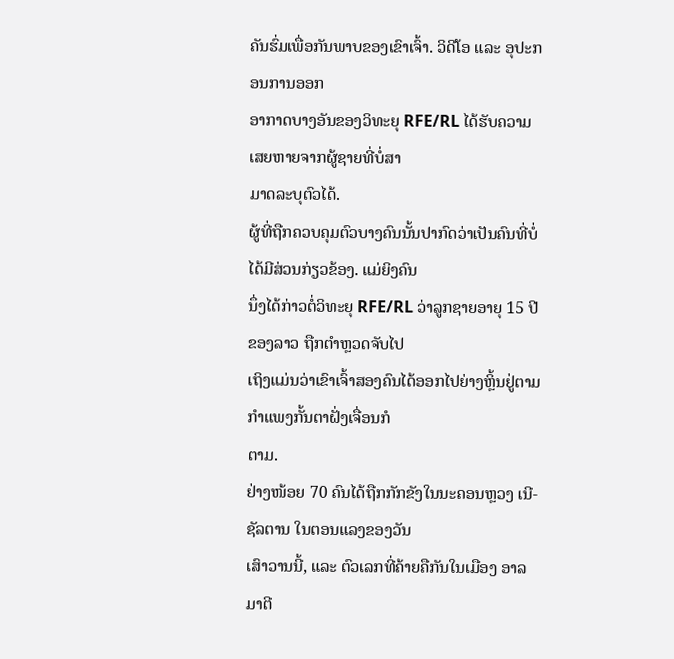ຄັນຮົ່ມເພື່ອກັນພາບຂອງເຂົາເຈົ້າ. ວິດີໂອ ແລະ ອຸປະກອນການອອກ
ອາກາດບາງອັນຂອງວິທະຍຸ RFE/RL ໄດ້ຮັບຄວາມເສຍຫາຍຈາກຜູ້ຊາຍທີ່ບໍ່ສາ
ມາດລະບຸຕົວໄດ້.
ຜູ້ທີ່ຖືກຄວບຄຸມຕົວບາງຄົນນັ້ນປາກົດວ່າເປັນຄົນທີ່ບໍ່ໄດ້ມີສ່ວນກ່ຽວຂ້ອງ. ແມ່ຍິງຄົນ
ນຶ່ງໄດ້ກ່າວຕໍ່ວິທະຍຸ RFE/RL ວ່າລູກຊາຍອາຍຸ 15 ປີຂອງລາວ ຖືກຕຳຫຼວດຈັບໄປ
ເຖິງແມ່ນວ່າເຂົາເຈົ້າສອງຄົນໄດ້ອອກໄປຍ່າງຫຼິ້ນຢູ່ຕາມກຳແພງກັ້ນຕາຝັ່ງເຈື່ອນກໍ
ຕາມ.
ຢ່າງໜ້ອຍ 70 ຄົນໄດ້ຖືກກັກຂັງໃນນະຄອນຫຼວງ ເນີ-ຊັລຕານ ໃນຕອນແລງຂອງວັນ
ເສົາວານນີ້, ແລະ ຕົວເລກທີ່ຄ້າຍຄືກັນໃນເມືອງ ອາລມາຕີ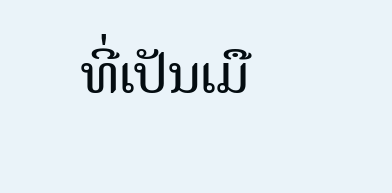ທີ່ເປັນເມື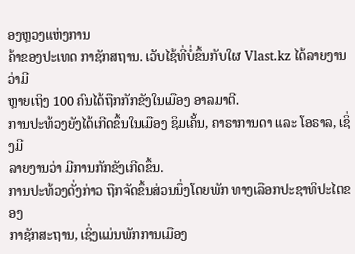ອງຫຼວງແຫ່ງການ
ຄ້າຂອງປະເທດ ກາຊັກສຖານ. ເວັບໄຊ້ທີ່ບໍ່ຂຶ້ນກັບໃຜ Vlast.kz ໄດ້ລາຍງານວ່າມີ
ຫຼາຍເຖິງ 100 ຄົນໄດ້ຖືກກັກຂັງໃນເມືອງ ອາລມາຕີ.
ການປະທ້ວງຍັງໄດ້ເກີດຂຶ້ນໃນເມືອງ ຊິມເຄັ້ນ, ຄາຣາການດາ ແລະ ໂອຣາລ, ເຊິ່ງມີ
ລາຍງານວ່າ ມີການກັກຂັງເກີດຂຶ້ນ.
ການປະທ້ວງດັ່ງກ່າວ ຖືກຈັດຂຶ້ນສ່ວນນຶ່ງໂດຍພັກ ທາງເລືອກປະຊາທິປະໄຕຂອງ
ກາຊັກສະຖານ, ເຊິ່ງແມ່ນພັກການເມືອງ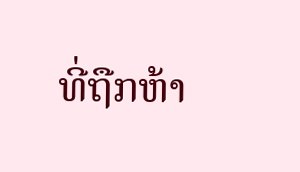ທີ່ຖືກຫ້າ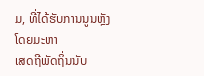ມ, ທີ່ໄດ້ຮັບການນູນຫຼັງໂດຍມະຫາ
ເສດຖີພັດຖິ່ນນັບ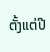ຕັ້ງແຕ່ປີ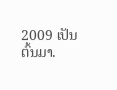2009 ເປັນຕົ້ນມາ.